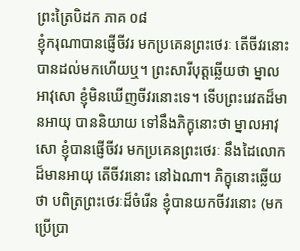ព្រះត្រៃបិដក ភាគ ០៨
ខ្ញុំករុណាបានផ្ញើចីវរ មកប្រគេនព្រះថេរៈ តើចីវរនោះ បានដល់មកហើយឬ។ ព្រះសារីបុត្តឆ្លើយថា ម្នាលអាវុសោ ខ្ញុំមិនឃើញចីវរនោះទេ។ ទើបព្រះរេវតដ៏មានអាយុ បាននិយាយ ទៅនឹងភិក្ខុនោះថា ម្នាលអាវុសោ ខ្ញុំបានផ្ញើចីវរ មកប្រគេនព្រះថេរៈ នឹងដៃលោកដ៏មានអាយុ តើចីវរនោះ នៅឯណា។ ភិក្ខុនោះឆ្លើយថា បពិត្រព្រះថេរៈដ៏ចំរើន ខ្ញុំបានយកចីវរនោះ (មកប្រើប្រា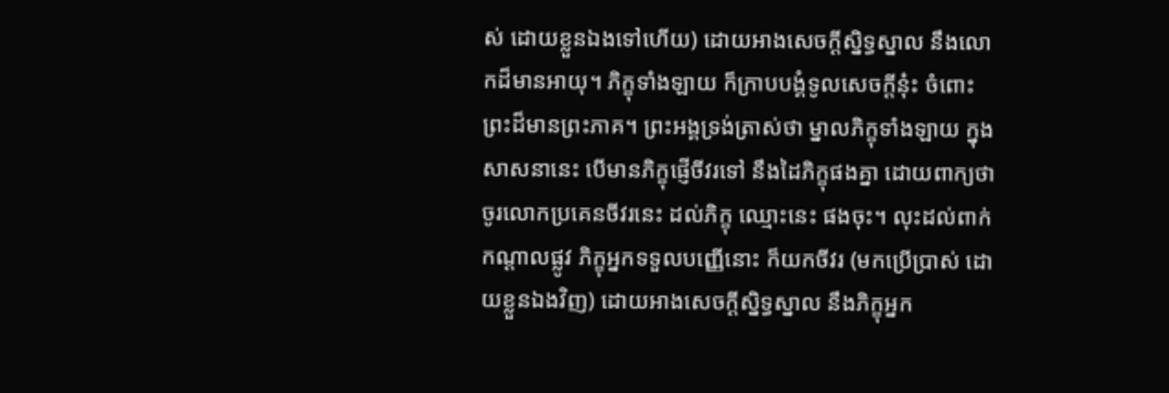ស់ ដោយខ្លួនឯងទៅហើយ) ដោយអាងសេចក្តីស្និទ្ធស្នាល នឹងលោកដ៏មានអាយុ។ ភិក្ខុទាំងឡាយ ក៏ក្រាបបង្គំទូលសេចក្តីនុ៎ះ ចំពោះព្រះដ៏មានព្រះភាគ។ ព្រះអង្គទ្រង់ត្រាស់ថា ម្នាលភិក្ខុទាំងឡាយ ក្នុងសាសនានេះ បើមានភិក្ខុផ្ញើចីវរទៅ នឹងដៃភិក្ខុផងគ្នា ដោយពាក្យថា ចូរលោកប្រគេនចីវរនេះ ដល់ភិក្ខុ ឈ្មោះនេះ ផងចុះ។ លុះដល់ពាក់កណ្តាលផ្លូវ ភិក្ខុអ្នកទទួលបញ្ញើនោះ ក៏យកចីវរ (មកប្រើប្រាស់ ដោយខ្លួនឯងវិញ) ដោយអាងសេចក្តីស្និទ្ធស្នាល នឹងភិក្ខុអ្នក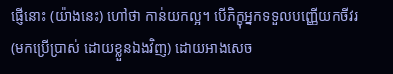ផ្ញើនោះ (យ៉ាងនេះ) ហៅថា កាន់យកល្អ។ បើភិក្ខុអ្នកទទួលបញ្ញើយកចីវរ (មកប្រើប្រាស់ ដោយខ្លួនឯងវិញ) ដោយអាងសេច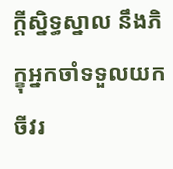ក្តីសិ្នទ្ធស្នាល នឹងភិក្ខុអ្នកចាំទទួលយកចីវរ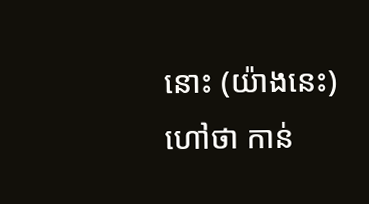នោះ (យ៉ាងនេះ) ហៅថា កាន់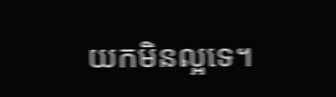យកមិនល្អទេ។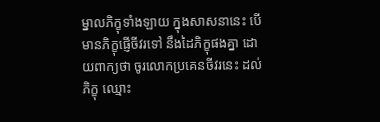ម្នាលភិក្ខុទាំងឡាយ ក្នុងសាសនានេះ បើមានភិក្ខុផ្ញើចីវរទៅ នឹងដៃភិក្ខុផងគ្នា ដោយពាក្យថា ចូរលោកប្រគេនចីវរនេះ ដល់ភិក្ខុ ឈ្មោះ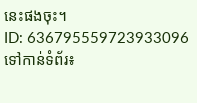នេះផងចុះ។
ID: 636795559723933096
ទៅកាន់ទំព័រ៖